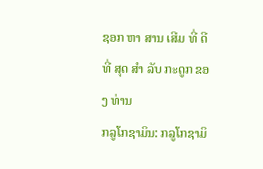ຊອກ ຫາ ສານ ເສີມ ທີ່ ດີ ທີ່ ສຸດ ສໍາ ລັບ ກະດູກ ຂອງ ທ່ານ
ກລູໂກຊາມິນ: ກລູໂກຊາມິ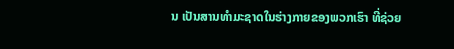ນ ເປັນສານທໍາມະຊາດໃນຮ່າງກາຍຂອງພວກເຮົາ ທີ່ຊ່ວຍ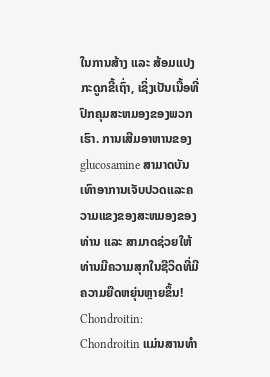ໃນການສ້າງ ແລະ ສ້ອມແປງກະດູກຂີ້ເຖົ່າ, ເຊິ່ງເປັນເນື້ອທີ່ປົກຄຸມສະຫມອງຂອງພວກເຮົາ. ການເສີມອາຫານຂອງ glucosamine ສາມາດບັນເທົາອາການເຈັບປວດແລະຄວາມແຂງຂອງສະຫມອງຂອງທ່ານ ແລະ ສາມາດຊ່ວຍໃຫ້ທ່ານມີຄວາມສຸກໃນຊີວິດທີ່ມີຄວາມຍືດຫຍຸ່ນຫຼາຍຂຶ້ນ!
Chondroitin: Chondroitin ແມ່ນສານທໍາ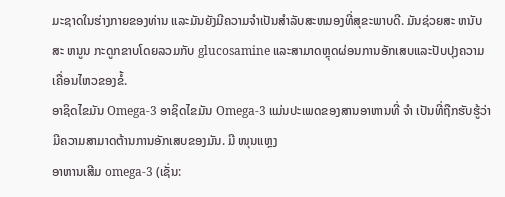ມະຊາດໃນຮ່າງກາຍຂອງທ່ານ ແລະມັນຍັງມີຄວາມຈໍາເປັນສໍາລັບສະຫມອງທີ່ສຸຂະພາບດີ. ມັນຊ່ວຍສະ ຫນັບ ສະ ຫນູນ ກະດູກຂາບໂດຍລວມກັບ glucosamine ແລະສາມາດຫຼຸດຜ່ອນການອັກເສບແລະປັບປຸງຄວາມເຄື່ອນໄຫວຂອງຂໍ້.
ອາຊິດໄຂມັນ Omega-3 ອາຊິດໄຂມັນ Omega-3 ແມ່ນປະເພດຂອງສານອາຫານທີ່ ຈໍາ ເປັນທີ່ຖືກຮັບຮູ້ວ່າມີຄວາມສາມາດຕ້ານການອັກເສບຂອງມັນ. ມີ ໜຸນແຫຼງ
ອາຫານເສີມ omega-3 (ເຊັ່ນ: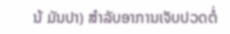ນ້ ມັນປາ) ສໍາລັບອາການເຈັບປວດຕໍ່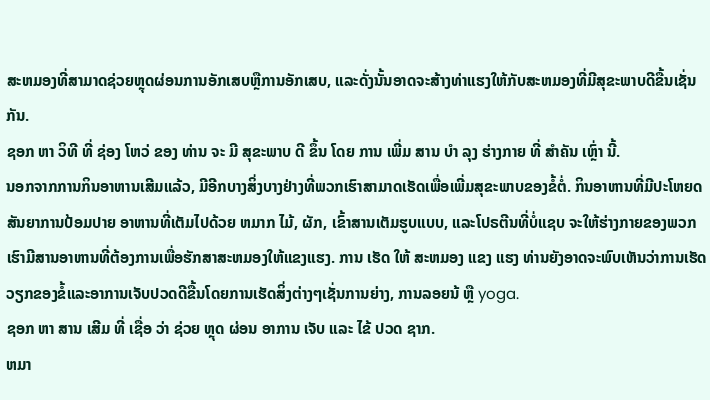ສະຫມອງທີ່ສາມາດຊ່ວຍຫຼຸດຜ່ອນການອັກເສບຫຼືການອັກເສບ, ແລະດັ່ງນັ້ນອາດຈະສ້າງທ່າແຮງໃຫ້ກັບສະຫມອງທີ່ມີສຸຂະພາບດີຂື້ນເຊັ່ນກັນ.
ຊອກ ຫາ ວິທີ ທີ່ ຊ່ອງ ໂຫວ່ ຂອງ ທ່ານ ຈະ ມີ ສຸຂະພາບ ດີ ຂຶ້ນ ໂດຍ ການ ເພີ່ມ ສານ ບໍາ ລຸງ ຮ່າງກາຍ ທີ່ ສໍາຄັນ ເຫຼົ່າ ນີ້.
ນອກຈາກການກິນອາຫານເສີມແລ້ວ, ມີອີກບາງສິ່ງບາງຢ່າງທີ່ພວກເຮົາສາມາດເຮັດເພື່ອເພີ່ມສຸຂະພາບຂອງຂໍ້ຕໍ່. ກິນອາຫານທີ່ມີປະໂຫຍດ ສັນຍາການປ້ອມປາຍ ອາຫານທີ່ເຕັມໄປດ້ວຍ ຫມາກ ໄມ້, ຜັກ, ເຂົ້າສານເຕັມຮູບແບບ, ແລະໂປຣຕີນທີ່ບໍ່ແຊບ ຈະໃຫ້ຮ່າງກາຍຂອງພວກເຮົາມີສານອາຫານທີ່ຕ້ອງການເພື່ອຮັກສາສະຫມອງໃຫ້ແຂງແຮງ. ການ ເຮັດ ໃຫ້ ສະຫມອງ ແຂງ ແຮງ ທ່ານຍັງອາດຈະພົບເຫັນວ່າການເຮັດວຽກຂອງຂໍ້ແລະອາການເຈັບປວດດີຂື້ນໂດຍການເຮັດສິ່ງຕ່າງໆເຊັ່ນການຍ່າງ, ການລອຍນ້ ຫຼື yoga.
ຊອກ ຫາ ສານ ເສີມ ທີ່ ເຊື່ອ ວ່າ ຊ່ວຍ ຫຼຸດ ຜ່ອນ ອາການ ເຈັບ ແລະ ໄຂ້ ປວດ ຊາກ.
ຫມາ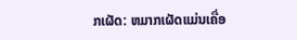ກເຜັດ: ຫມາກເຜັດແມ່ນເຄື່ອ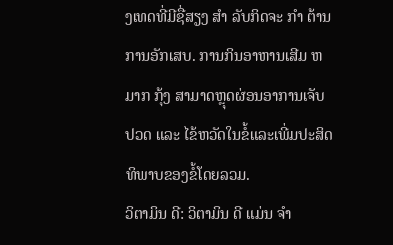ງເທດທີ່ມີຊື່ສຽງ ສໍາ ລັບກິດຈະ ກໍາ ຕ້ານການອັກເສບ. ການກິນອາຫານເສີມ ຫມາກ ກຸ້ງ ສາມາດຫຼຸດຜ່ອນອາການເຈັບປວດ ແລະ ໄຂ້ຫວັດໃນຂໍ້ແລະເພີ່ມປະສິດທິພາບຂອງຂໍ້ໂດຍລວມ.
ວິຕາມິນ ດີ: ວິຕາມິນ ດີ ແມ່ນ ຈໍາ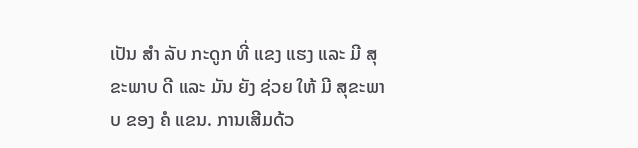ເປັນ ສໍາ ລັບ ກະດູກ ທີ່ ແຂງ ແຮງ ແລະ ມີ ສຸຂະພາບ ດີ ແລະ ມັນ ຍັງ ຊ່ວຍ ໃຫ້ ມີ ສຸຂະພາບ ຂອງ ຄໍ ແຂນ. ການເສີມດ້ວ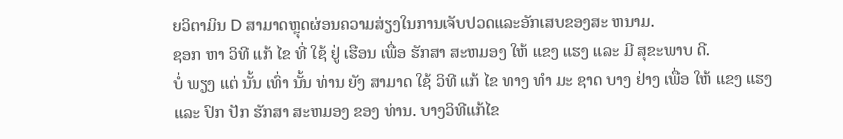ຍວິຕາມິນ D ສາມາດຫຼຸດຜ່ອນຄວາມສ່ຽງໃນການເຈັບປວດແລະອັກເສບຂອງສະ ຫນາມ.
ຊອກ ຫາ ວິທີ ແກ້ ໄຂ ທີ່ ໃຊ້ ຢູ່ ເຮືອນ ເພື່ອ ຮັກສາ ສະຫມອງ ໃຫ້ ແຂງ ແຮງ ແລະ ມີ ສຸຂະພາບ ດີ.
ບໍ່ ພຽງ ແຕ່ ນັ້ນ ເທົ່າ ນັ້ນ ທ່ານ ຍັງ ສາມາດ ໃຊ້ ວິທີ ແກ້ ໄຂ ທາງ ທໍາ ມະ ຊາດ ບາງ ຢ່າງ ເພື່ອ ໃຫ້ ແຂງ ແຮງ ແລະ ປົກ ປັກ ຮັກສາ ສະຫມອງ ຂອງ ທ່ານ. ບາງວິທີແກ້ໄຂ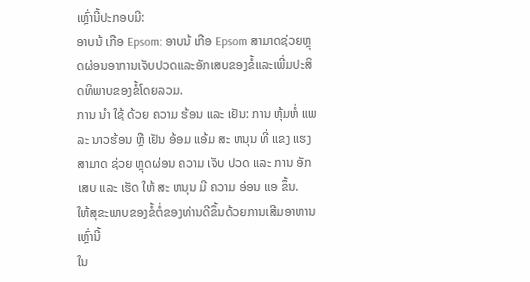ເຫຼົ່ານີ້ປະກອບມີ:
ອາບນ້ ເກືອ Epsom: ອາບນ້ ເກືອ Epsom ສາມາດຊ່ວຍຫຼຸດຜ່ອນອາການເຈັບປວດແລະອັກເສບຂອງຂໍ້ແລະເພີ່ມປະສິດທິພາບຂອງຂໍ້ໂດຍລວມ.
ການ ນໍາ ໃຊ້ ດ້ວຍ ຄວາມ ຮ້ອນ ແລະ ເຢັນ: ການ ຫຸ້ມຫໍ່ ແພລະ ນາວຮ້ອນ ຫຼື ເຢັນ ອ້ອມ ແອ້ມ ສະ ຫນຸນ ທີ່ ແຂງ ແຮງ ສາມາດ ຊ່ວຍ ຫຼຸດຜ່ອນ ຄວາມ ເຈັບ ປວດ ແລະ ການ ອັກ ເສບ ແລະ ເຮັດ ໃຫ້ ສະ ຫນຸນ ມີ ຄວາມ ອ່ອນ ແອ ຂຶ້ນ.
ໃຫ້ສຸຂະພາບຂອງຂໍ້ຕໍ່ຂອງທ່ານດີຂຶ້ນດ້ວຍການເສີມອາຫານເຫຼົ່ານີ້
ໃນ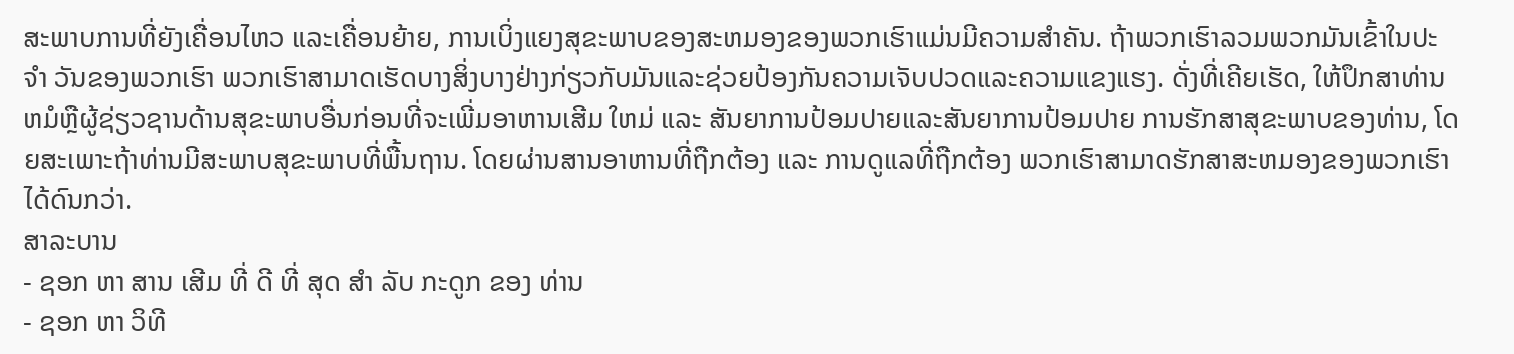ສະພາບການທີ່ຍັງເຄື່ອນໄຫວ ແລະເຄື່ອນຍ້າຍ, ການເບິ່ງແຍງສຸຂະພາບຂອງສະຫມອງຂອງພວກເຮົາແມ່ນມີຄວາມສໍາຄັນ. ຖ້າພວກເຮົາລວມພວກມັນເຂົ້າໃນປະ ຈໍາ ວັນຂອງພວກເຮົາ ພວກເຮົາສາມາດເຮັດບາງສິ່ງບາງຢ່າງກ່ຽວກັບມັນແລະຊ່ວຍປ້ອງກັນຄວາມເຈັບປວດແລະຄວາມແຂງແຮງ. ດັ່ງທີ່ເຄີຍເຮັດ, ໃຫ້ປຶກສາທ່ານຫມໍຫຼືຜູ້ຊ່ຽວຊານດ້ານສຸຂະພາບອື່ນກ່ອນທີ່ຈະເພີ່ມອາຫານເສີມ ໃຫມ່ ແລະ ສັນຍາການປ້ອມປາຍແລະສັນຍາການປ້ອມປາຍ ການຮັກສາສຸຂະພາບຂອງທ່ານ, ໂດຍສະເພາະຖ້າທ່ານມີສະພາບສຸຂະພາບທີ່ພື້ນຖານ. ໂດຍຜ່ານສານອາຫານທີ່ຖືກຕ້ອງ ແລະ ການດູແລທີ່ຖືກຕ້ອງ ພວກເຮົາສາມາດຮັກສາສະຫມອງຂອງພວກເຮົາໄດ້ດົນກວ່າ.
ສາລະບານ
- ຊອກ ຫາ ສານ ເສີມ ທີ່ ດີ ທີ່ ສຸດ ສໍາ ລັບ ກະດູກ ຂອງ ທ່ານ
- ຊອກ ຫາ ວິທີ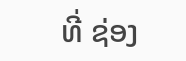ທີ່ ຊ່ອງ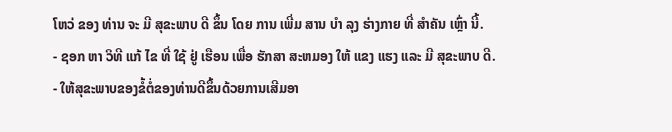ໂຫວ່ ຂອງ ທ່ານ ຈະ ມີ ສຸຂະພາບ ດີ ຂຶ້ນ ໂດຍ ການ ເພີ່ມ ສານ ບໍາ ລຸງ ຮ່າງກາຍ ທີ່ ສໍາຄັນ ເຫຼົ່າ ນີ້.
- ຊອກ ຫາ ວິທີ ແກ້ ໄຂ ທີ່ ໃຊ້ ຢູ່ ເຮືອນ ເພື່ອ ຮັກສາ ສະຫມອງ ໃຫ້ ແຂງ ແຮງ ແລະ ມີ ສຸຂະພາບ ດີ.
- ໃຫ້ສຸຂະພາບຂອງຂໍ້ຕໍ່ຂອງທ່ານດີຂຶ້ນດ້ວຍການເສີມອາ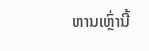ຫານເຫຼົ່ານີ້